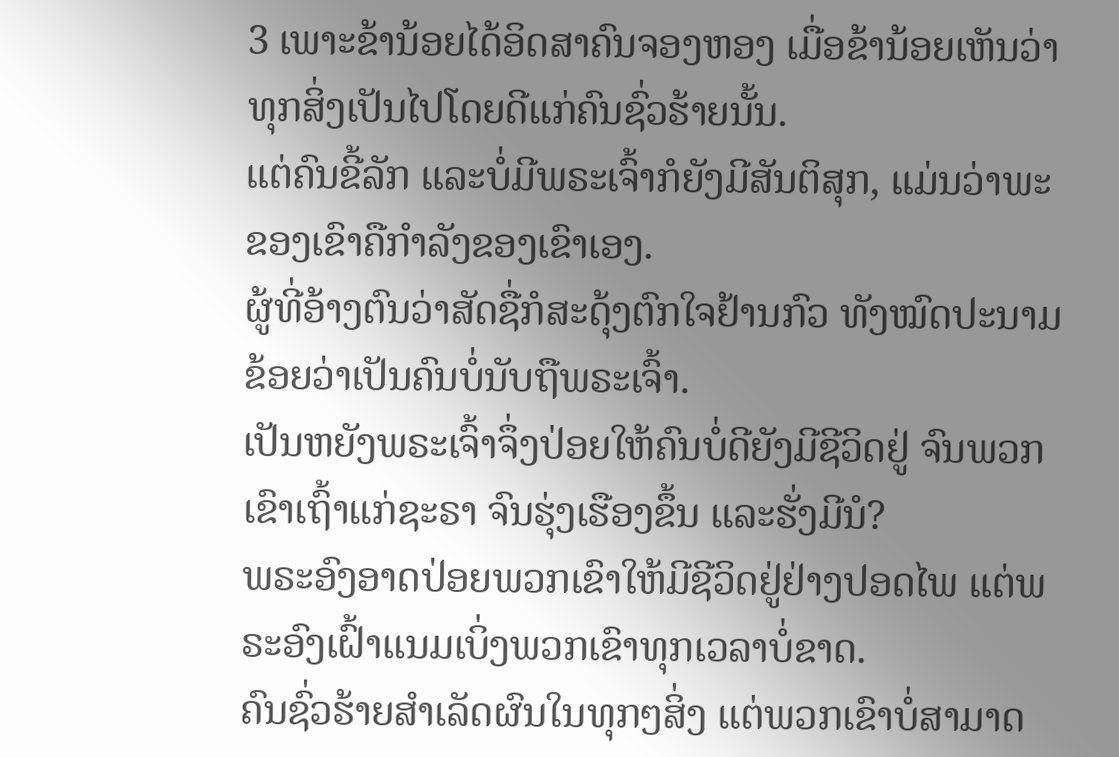3 ເພາະຂ້ານ້ອຍໄດ້ອິດສາຄົນຈອງຫອງ ເມື່ອຂ້ານ້ອຍເຫັນວ່າທຸກສິ່ງເປັນໄປໂດຍດີແກ່ຄົນຊົ່ວຮ້າຍນັ້ນ.
ແຕ່ຄົນຂີ້ລັກ ແລະບໍ່ມີພຣະເຈົ້າກໍຍັງມີສັນຕິສຸກ, ແມ່ນວ່າພະຂອງເຂົາຄືກຳລັງຂອງເຂົາເອງ.
ຜູ້ທີ່ອ້າງຕົນວ່າສັດຊື່ກໍສະດຸ້ງຕົກໃຈຢ້ານກົວ ທັງໝົດປະນາມຂ້ອຍວ່າເປັນຄົນບໍ່ນັບຖືພຣະເຈົ້າ.
ເປັນຫຍັງພຣະເຈົ້າຈຶ່ງປ່ອຍໃຫ້ຄົນບໍ່ດີຍັງມີຊີວິດຢູ່ ຈົນພວກເຂົາເຖົ້າແກ່ຊະຣາ ຈົນຮຸ່ງເຮືອງຂຶ້ນ ແລະຮັ່ງມີນໍ?
ພຣະອົງອາດປ່ອຍພວກເຂົາໃຫ້ມີຊີວິດຢູ່ຢ່າງປອດໄພ ແຕ່ພຣະອົງເຝົ້າແນມເບິ່ງພວກເຂົາທຸກເວລາບໍ່ຂາດ.
ຄົນຊົ່ວຮ້າຍສຳເລັດຜົນໃນທຸກໆສິ່ງ ແຕ່ພວກເຂົາບໍ່ສາມາດ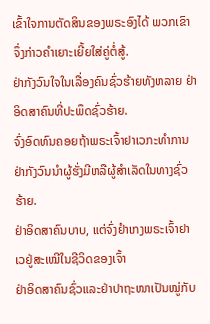ເຂົ້າໃຈການຕັດສິນຂອງພຣະອົງໄດ້ ພວກເຂົາຈຶ່ງກ່າວຄຳເຍາະເຍີ້ຍໃສ່ຄູ່ຕໍ່ສູ້.
ຢ່າກັງວົນໃຈໃນເລື່ອງຄົນຊົ່ວຮ້າຍທັງຫລາຍ ຢ່າອິດສາຄົນທີ່ປະພຶດຊົ່ວຮ້າຍ.
ຈົ່ງອົດທົນຄອຍຖ້າພຣະເຈົ້າຢາເວກະທຳການ ຢ່າກັງວົນນຳຜູ້ຮັ່ງມີຫລືຜູ້ສຳເລັດໃນທາງຊົ່ວຮ້າຍ.
ຢ່າອິດສາຄົນບາບ, ແຕ່ຈົ່ງຢຳເກງພຣະເຈົ້າຢາເວຢູ່ສະເໝີໃນຊີວິດຂອງເຈົ້າ
ຢ່າອິດສາຄົນຊົ່ວແລະຢ່າປາຖະໜາເປັນໝູ່ກັບ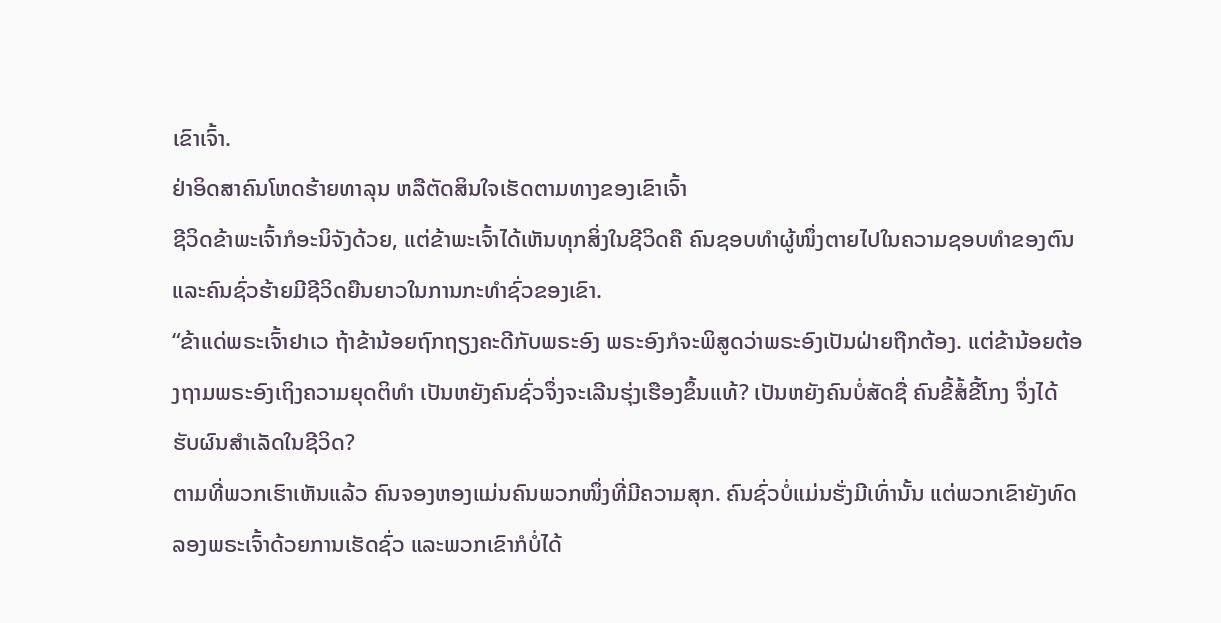ເຂົາເຈົ້າ.
ຢ່າອິດສາຄົນໂຫດຮ້າຍທາລຸນ ຫລືຕັດສິນໃຈເຮັດຕາມທາງຂອງເຂົາເຈົ້າ
ຊີວິດຂ້າພະເຈົ້າກໍອະນິຈັງດ້ວຍ, ແຕ່ຂ້າພະເຈົ້າໄດ້ເຫັນທຸກສິ່ງໃນຊີວິດຄື ຄົນຊອບທຳຜູ້ໜຶ່ງຕາຍໄປໃນຄວາມຊອບທຳຂອງຕົນ ແລະຄົນຊົ່ວຮ້າຍມີຊີວິດຍືນຍາວໃນການກະທຳຊົ່ວຂອງເຂົາ.
“ຂ້າແດ່ພຣະເຈົ້າຢາເວ ຖ້າຂ້ານ້ອຍຖົກຖຽງຄະດີກັບພຣະອົງ ພຣະອົງກໍຈະພິສູດວ່າພຣະອົງເປັນຝ່າຍຖືກຕ້ອງ. ແຕ່ຂ້ານ້ອຍຕ້ອງຖາມພຣະອົງເຖິງຄວາມຍຸດຕິທຳ ເປັນຫຍັງຄົນຊົ່ວຈຶ່ງຈະເລີນຮຸ່ງເຮືອງຂຶ້ນແທ້? ເປັນຫຍັງຄົນບໍ່ສັດຊື່ ຄົນຂີ້ສໍ້ຂີ້ໂກງ ຈຶ່ງໄດ້ຮັບຜົນສຳເລັດໃນຊີວິດ?
ຕາມທີ່ພວກເຮົາເຫັນແລ້ວ ຄົນຈອງຫອງແມ່ນຄົນພວກໜຶ່ງທີ່ມີຄວາມສຸກ. ຄົນຊົ່ວບໍ່ແມ່ນຮັ່ງມີເທົ່ານັ້ນ ແຕ່ພວກເຂົາຍັງທົດລອງພຣະເຈົ້າດ້ວຍການເຮັດຊົ່ວ ແລະພວກເຂົາກໍບໍ່ໄດ້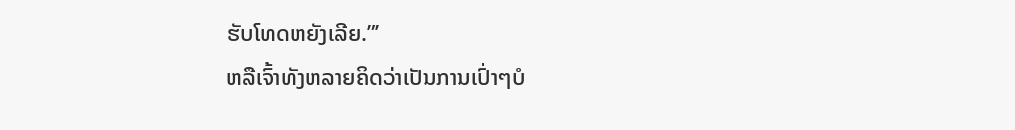ຮັບໂທດຫຍັງເລີຍ.”’
ຫລືເຈົ້າທັງຫລາຍຄິດວ່າເປັນການເປົ່າໆບໍ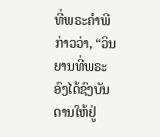ທີ່ພຣະຄຳພີກ່າວວ່າ, “ວິນຍານທີ່ພຣະອົງໄດ້ຊົງບັນດານໃຫ້ຢູ່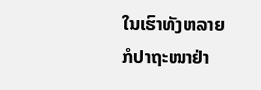ໃນເຮົາທັງຫລາຍ ກໍປາຖະໜາຢ່າ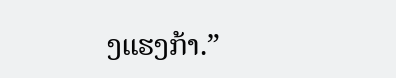ງແຮງກ້າ.”